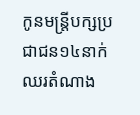កូនមន្ត្រីបក្សប្រជាជន១៤នាក់ឈរតំណាង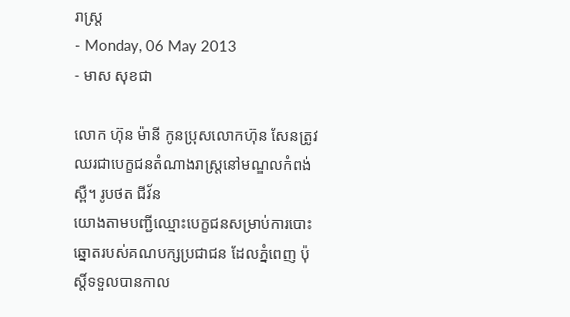រាស្ត្រ
- Monday, 06 May 2013
- មាស សុខជា

លោក ហ៊ុន ម៉ានី កូនប្រុសលោកហ៊ុន សែនត្រូវឈរជាបេក្ខជនតំណាងរាស្ត្រនៅមណ្ឌលកំពង់ស្ពឺ។ រូបថត ជីវ័ន
យោងតាមបញ្ជីឈ្មោះបេក្ខជនសម្រាប់ការបោះឆ្នោតរបស់គណបក្សប្រជាជន ដែលភ្នំពេញ ប៉ុស្តិ៍ទទួលបានកាល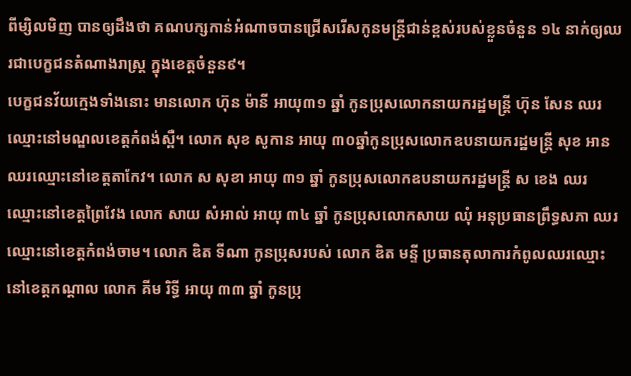ពីម្សិលមិញ បានឲ្យដឹងថា គណបក្សកាន់អំណាចបានជ្រើសរើសកូនមន្ត្រីជាន់ខ្ពស់របស់ខ្លួនចំនួន ១៤ នាក់ឲ្យឈរជាបេក្ខជនតំណាងរាស្រ្ត ក្នុងខេត្តចំនួន៩។
បេក្ខជនវ័យក្មេងទាំងនោះ មានលោក ហ៊ុន ម៉ានី អាយុ៣១ ឆ្នាំ កូនប្រុសលោកនាយករដ្ឋមន្រ្តី ហ៊ុន សែន ឈរឈ្មោះនៅមណ្ឌលខេត្តកំពង់ស្ពឺ។ លោក សុខ សូកាន អាយុ ៣០ឆ្នាំកូនប្រុសលោកឧបនាយករដ្ឋមន្ត្រី សុខ អាន ឈរឈ្មោះនៅខេត្តតាកែវ។ លោក ស សុខា អាយុ ៣១ ឆ្នាំ កូនប្រុសលោកឧបនាយករដ្ឋមន្រ្តី ស ខេង ឈរឈ្មោះនៅខេត្តព្រៃវែង លោក សាយ សំអាល់ អាយុ ៣៤ ឆ្នាំ កូនប្រុសលោកសាយ ឈុំ អនុប្រធានព្រឹទ្ធសភា ឈរឈ្មោះនៅខេត្តកំពង់ចាម។ លោក ឌិត ទីណា កូនប្រុសរបស់ លោក ឌិត មន្ទី ប្រធានតុលាការកំពូលឈរឈ្មោះនៅខេត្តកណ្តាល លោក គីម រិទ្ធី អាយុ ៣៣ ឆ្នាំ កូនប្រុ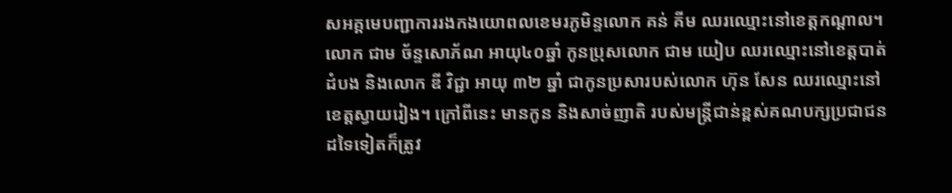សអគ្គមេបញ្ជាការរងកងយោពលខេមរភូមិន្ទលោក គន់ គីម ឈរឈ្មោះនៅខេត្តកណ្តាល។ លោក ជាម ច័ន្ទសោភ័ណ អាយុ៤០ឆ្នាំ កូនប្រុសលោក ជាម យៀប ឈរឈ្មោះនៅខេត្តបាត់ដំបង និងលោក ឌី វិជ្ជា អាយុ ៣២ ឆ្នាំ ជាកូនប្រសារបស់លោក ហ៊ុន សែន ឈរឈ្មោះនៅខេត្តស្វាយរៀង។ ក្រៅពីនេះ មានកូន និងសាច់ញាតិ របស់មន្រ្តីជាន់ខ្ពស់គណបក្សប្រជាជនដទៃទៀតក៏ត្រូវ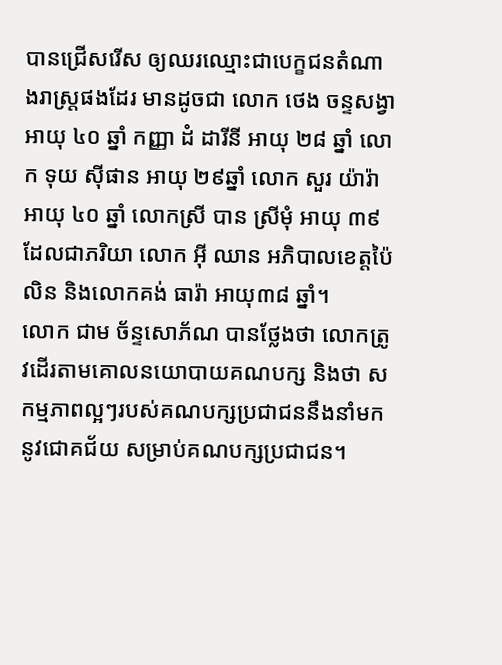បានជ្រើសរើស ឲ្យឈរឈ្មោះជាបេក្ខជនតំណាងរាស្ត្រផងដែរ មានដូចជា លោក ថេង ចន្ទសង្វា អាយុ ៤០ ឆ្នាំ កញ្ញា ដំ ដារីនី អាយុ ២៨ ឆ្នាំ លោក ទុយ ស៊ីផាន អាយុ ២៩ឆ្នាំ លោក សួរ យ៉ារ៉ា អាយុ ៤០ ឆ្នាំ លោកស្រី បាន ស្រីមុំ អាយុ ៣៩ ដែលជាភរិយា លោក អ៊ី ឈាន អភិបាលខេត្តប៉ៃលិន និងលោកគង់ ធារ៉ា អាយុ៣៨ ឆ្នាំ។
លោក ជាម ច័ន្ទសោភ័ណ បានថ្លែងថា លោកត្រូវដើរតាមគោលនយោបាយគណបក្ស និងថា សកម្មភាពល្អៗរបស់គណបក្សប្រជាជននឹងនាំមកនូវជោគជ័យ សម្រាប់គណបក្សប្រជាជន។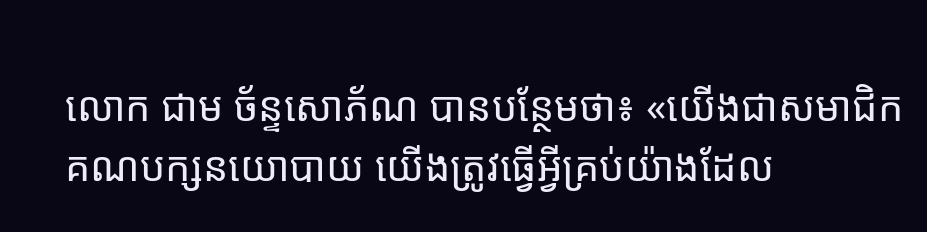លោក ជាម ច័ន្ទសោភ័ណ បានបន្ថែមថា៖ «យើងជាសមាជិកគណបក្សនយោបាយ យើងត្រូវធ្វើអ្វីគ្រប់យ៉ាងដែល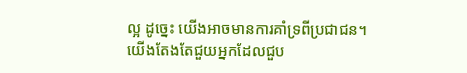ល្អ ដូច្នេះ យើងអាចមានការគាំទ្រពីប្រជាជន។ យើងតែងតែជួយអ្នកដែលជួប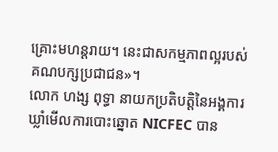គ្រោះមហន្តរាយ។ នេះជាសកម្មភាពល្អរបស់គណបក្សប្រជាជន»។
លោក ហង្ស ពុទ្ធា នាយកប្រតិបតិ្តនៃអង្គការឃ្លាំមើលការបោះឆ្នោត NICFEC បាន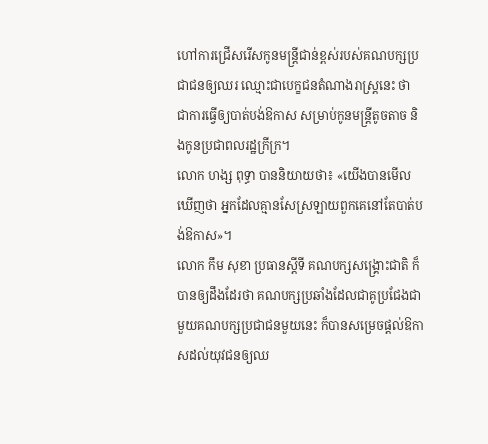ហៅការជ្រើសរើសកូនមន្ត្រីជាន់ខ្ពស់របស់គណបក្សប្រជាជនឲ្យឈរ ឈ្មោះជាបេក្ខជនតំណាងរាស្ត្រនេះ ថា ជាការធ្វើឲ្យបាត់បង់ឱកាស សម្រាប់កូនមន្ត្រីតូចតាច និងកូនប្រជាពលរដ្ឋក្រីក្រ។
លោក ហង្ស ពុទ្ធា បាននិយាយថា៖ «យើងបានមើលឃើញថា អ្នកដែលគ្មានសែស្រឡាយពួកគេនៅតែបាត់បង់ឱកាស»។
លោក កឹម សុខា ប្រធានស្តីទី គណបក្សសង្គ្រោះជាតិ ក៏បានឲ្យដឹងដែរថា គណបក្សប្រឆាំងដែលជាគូប្រជែងជាមួយគណបក្សប្រជាជនមួយនេះ ក៏បានសម្រេចផ្តល់ឱកាសដល់យុវជនឲ្យឈ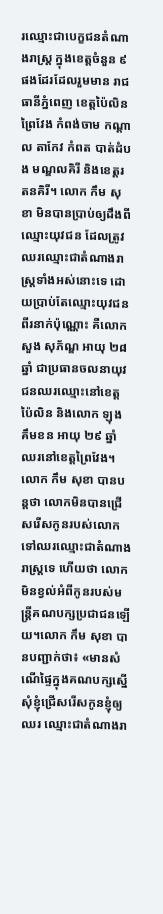រឈ្មោះជាបេក្ខជនតំណាងរាស្រ្ត ក្នុងខេត្តចំនួន ៩ ផងដែរដែលរួមមាន រាជធានីភ្នំពេញ ខេត្តប៉ៃលិន ព្រៃវែង កំពង់ចាម កណ្តាល តាកែវ កំពត បាត់ដំបង មណ្ឌលគិរី និងខេត្តរតនគិរី។ លោក កឹម សុខា មិនបានប្រាប់ឲ្យដឹងពីឈ្មោះយុវជន ដែលត្រូវឈរឈ្មោះជាតំណាងរាស្ត្រទាំងអស់នោះទេ ដោយប្រាប់តែឈ្មោះយុវជនពីរនាក់ប៉ុណ្ណោះ គឺលោក សួង សុភ័ណ្ឌ អាយុ ២៨ ឆ្នាំ ជាប្រធានចលនាយុវជនឈរឈ្មោះនៅខេត្តប៉ៃលិន និងលោក ឡុង គឹមខន អាយុ ២៩ ឆ្នាំ ឈរនៅខេត្តព្រៃវែង។ លោក កឹម សុខា បានបន្តថា លោកមិនបានជ្រើសរើសកូនរបស់លោកទៅឈរឈ្មោះជាតំណាងរាស្រ្តទេ ហើយថា លោកមិនខ្វល់អំពីកូនរបស់មន្រ្តីគណបក្សប្រជាជនឡើយ។លោក កឹម សុខា បានបញ្ជាក់ថា៖ «មានសំណើផ្ទៃក្នុងគណបក្សស្នើសុំខ្ញុំជ្រើសរើសកូនខ្ញុំឲ្យឈរ ឈ្មោះជាតំណាងរា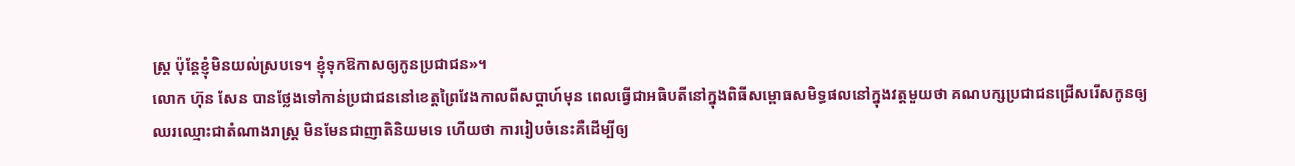ស្រ្ត ប៉ុន្តែខ្ញុំមិនយល់ស្របទេ។ ខ្ញុំទុកឱកាសឲ្យកូនប្រជាជន»។
លោក ហ៊ុន សែន បានថ្លែងទៅកាន់ប្រជាជននៅខេត្តព្រៃវែងកាលពីសប្តាហ៍មុន ពេលធ្វើជាអធិបតីនៅក្នុងពិធីសម្ពោធសមិទ្ធផលនៅក្នុងវត្តមួយថា គណបក្សប្រជាជនជ្រើសរើសកូនឲ្យឈរឈ្មោះជាតំណាងរាស្រ្ត មិនមែនជាញាតិនិយមទេ ហើយថា ការរៀបចំនេះគឺដើម្បីឲ្យ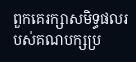ពួកគេរក្សាសមិទ្ធផលរបស់គណបក្សប្រ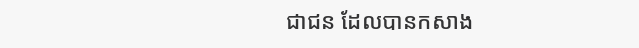ជាជន ដែលបានកសាង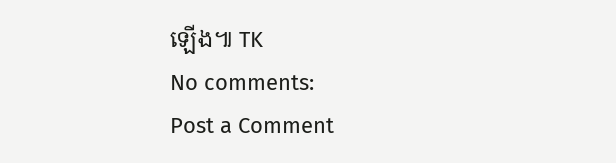ឡើង៕ TK
No comments:
Post a Comment